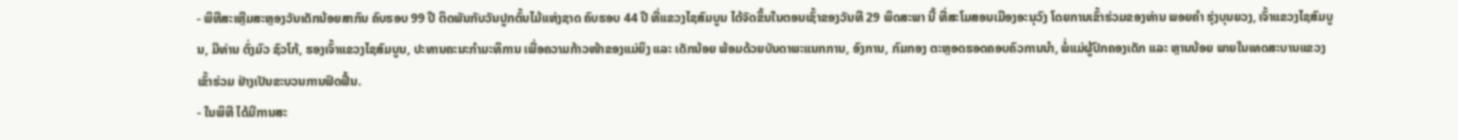- ພິທີສະເຫຼີມສະຫຼອງວັນເດັກນ້ອຍສາກົນ ຄົບຮອບ 99 ປີ ຕິດພັນກັບວັນປູກຕົ້ນໄມ້ແຫ່ງຊາດ ຄົບຮອບ 44 ປີ ທີ່ແຂວງໄຊສົມບູນ ໄດ້ຈັດຂຶ້ນໃນຕອນເຊົ້າຂອງວັນທີ 29 ພຶດສະພາ ນີ້ ທີ່ສະໂມສອນເມືອງອະນຸວົງ ໂດຍການເຂົ້າຮ່ວມຂອງທ່ານ ພອຍຄໍາ ຮຸ່ງບຸນຍວງ, ເຈົ້າແຂວງໄຊສົມບູນ, ມີທ່ານ ຕົ່ງມົວ ຊົວໂກ້, ຮອງເຈົ້າແຂວງໄຊສົມບູນ, ປະທານຄະນະກຳມະທິການ ເພື່ອຄວາມກ້າວໜ້າຂອງແມ່ຍິງ ແລະ ເດັກນ້ອຍ ພ້ອມດ້ວຍບັນດາພະແນກການ, ອົງການ, ກົມກອງ ຕະຫຼອດຮອດຄອບຄົວການນໍາ, ພໍ່ແມ່ຜູ້ປົກຄອງເດັກ ແລະ ຫຼານນ້ອຍ ພາຍໃນເທດສະບານແຂວງເຂົ້າຮ່ວມ ຢ່າງເປັນຂະບວນການຟົດຟຶ້ນ.
- ໃນພິທີ ໄດ້ມີການສະ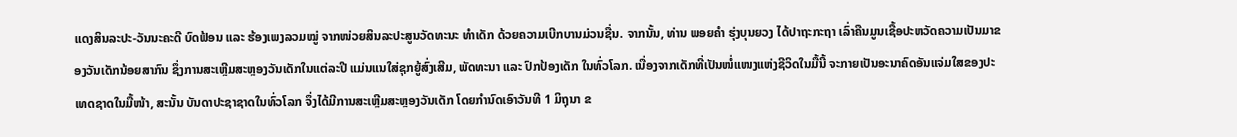ແດງສິນລະປະ-ວັນນະຄະດີ ບົດຟ້ອນ ແລະ ຮ້ອງເພງລວມໝູ່ ຈາກໜ່ວຍສິນລະປະສູນວັດທະນະ ທຳເດັກ ດ້ວຍຄວາມເບີກບານມ່ວນຊື່ນ. ຈາກນັ້ນ, ທ່ານ ພອຍຄໍາ ຮຸ່ງບຸນຍວງ ໄດ້ປາຖະກະຖາ ເລົ່າຄືນມູນເຊື້ອປະຫວັດຄວາມເປັນມາຂອງວັນເດັກນ້ອຍສາກົນ ຊຶ່ງການສະເຫຼີມສະຫຼອງວັນເດັກໃນແຕ່ລະປີ ແມ່ນແນໃສ່ຊຸກຍູ້ສົ່ງເສີມ, ພັດທະນາ ແລະ ປົກປ້ອງເດັກ ໃນທົ່ວໂລກ. ເນື່ອງຈາກເດັກທີ່ເປັນໜໍ່ແໜງແຫ່ງຊີວິດໃນມື້ນີ້ ຈະກາຍເປັນອະນາຄົດອັນແຈ່ມໃສຂອງປະເທດຊາດໃນມື້ໜ້າ, ສະນັ້ນ ບັນດາປະຊາຊາດໃນທົ່ວໂລກ ຈຶ່ງໄດ້ມີການສະເຫຼີມສະຫຼອງວັນເດັກ ໂດຍກຳນົດເອົາວັນທີ 1 ມິຖຸນາ ຂ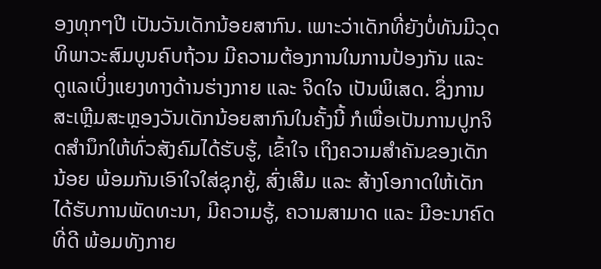ອງທຸກໆປີ ເປັນວັນເດັກນ້ອຍສາກົນ. ເພາະວ່າເດັກທີ່ຍັງບໍ່ທັນມີວຸດທິພາວະສົມບູນຄົບຖ້ວນ ມີຄວາມຕ້ອງການໃນການປ້ອງກັນ ແລະ ດູແລເບິ່ງແຍງທາງດ້ານຮ່າງກາຍ ແລະ ຈິດໃຈ ເປັນພິເສດ. ຊຶ່ງການສະເຫຼີມສະຫຼອງວັນເດັກນ້ອຍສາກົນໃນຄັ້ງນີ້ ກໍເພື່ອເປັນການປູກຈິດສຳນຶກໃຫ້ທົ່ວສັງຄົມໄດ້ຮັບຮູ້, ເຂົ້າໃຈ ເຖິງຄວາມສຳຄັນຂອງເດັກນ້ອຍ ພ້ອມກັນເອົາໃຈໃສ່ຊຸກຍູ້, ສົ່ງເສີມ ແລະ ສ້າງໂອກາດໃຫ້ເດັກໄດ້ຮັບການພັດທະນາ, ມີຄວາມຮູ້, ຄວາມສາມາດ ແລະ ມີອະນາຄົດທີ່ດີ ພ້ອມທັງກາຍ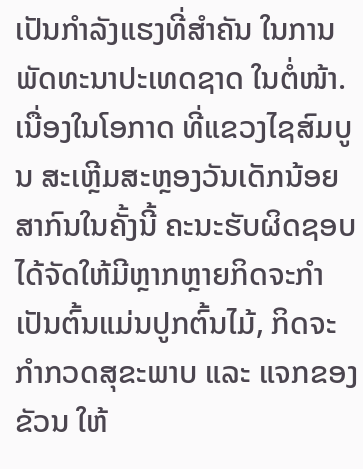ເປັນກຳລັງແຮງທີ່ສຳຄັນ ໃນການພັດທະນາປະເທດຊາດ ໃນຕໍ່ໜ້າ.
ເນື່ອງໃນໂອກາດ ທີ່ແຂວງໄຊສົມບູນ ສະເຫຼີມສະຫຼອງວັນເດັກນ້ອຍສາກົນໃນຄັ້ງນີ້ ຄະນະຮັບຜິດຊອບໄດ້ຈັດໃຫ້ມີຫຼາກຫຼາຍກິດຈະກຳ ເປັນຕົ້ນແມ່ນປູກຕົ້ນໄມ້, ກິດຈະກຳກວດສຸຂະພາບ ແລະ ແຈກຂອງຂັວນ ໃຫ້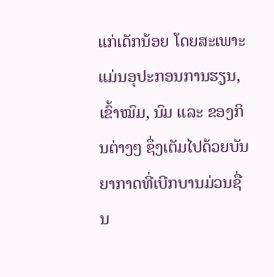ແກ່ເດັກນ້ອຍ ໂດຍສະເພາະແມ່ນອຸປະກອນການຮຽນ, ເຂົ້າໝົມ, ນົມ ແລະ ຂອງກິນຕ່າງໆ ຊຶ່ງເຕັມໄປດ້ວຍບັນຍາກາດທີ່ເບີກບານມ່ວນຊື່ນ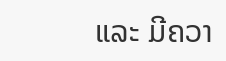ແລະ ມີຄວາ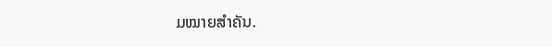ມໝາຍສໍາຄັນ.